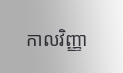កាលវិញ្ញា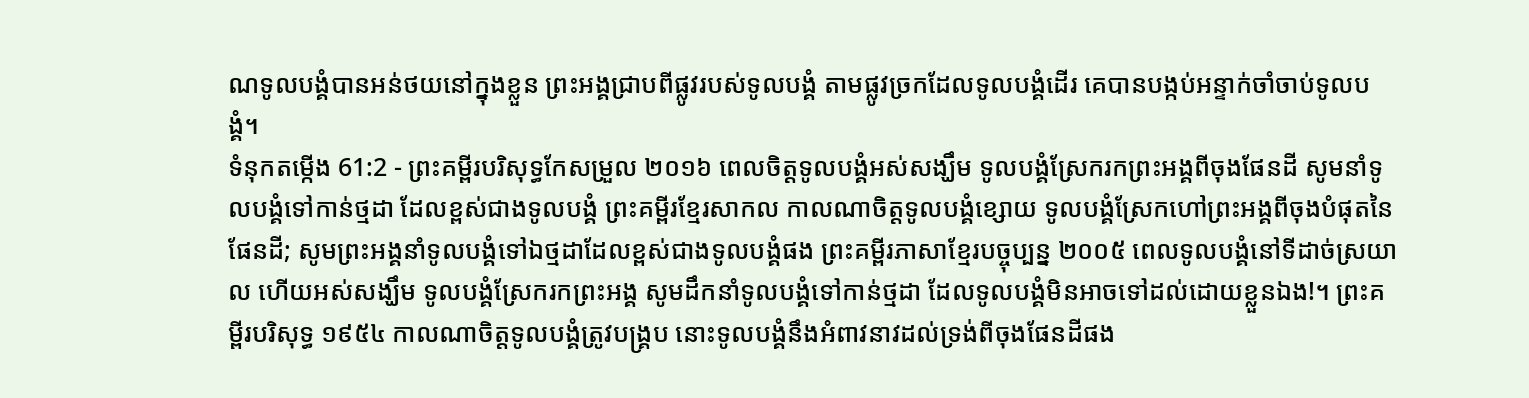ណទូលបង្គំបានអន់ថយនៅក្នុងខ្លួន ព្រះអង្គជ្រាបពីផ្លូវរបស់ទូលបង្គំ តាមផ្លូវច្រកដែលទូលបង្គំដើរ គេបានបង្កប់អន្ទាក់ចាំចាប់ទូលបង្គំ។
ទំនុកតម្កើង 61:2 - ព្រះគម្ពីរបរិសុទ្ធកែសម្រួល ២០១៦ ពេលចិត្តទូលបង្គំអស់សង្ឃឹម ទូលបង្គំស្រែករកព្រះអង្គពីចុងផែនដី សូមនាំទូលបង្គំទៅកាន់ថ្មដា ដែលខ្ពស់ជាងទូលបង្គំ ព្រះគម្ពីរខ្មែរសាកល កាលណាចិត្តទូលបង្គំខ្សោយ ទូលបង្គំស្រែកហៅព្រះអង្គពីចុងបំផុតនៃផែនដី; សូមព្រះអង្គនាំទូលបង្គំទៅឯថ្មដាដែលខ្ពស់ជាងទូលបង្គំផង ព្រះគម្ពីរភាសាខ្មែរបច្ចុប្បន្ន ២០០៥ ពេលទូលបង្គំនៅទីដាច់ស្រយាល ហើយអស់សង្ឃឹម ទូលបង្គំស្រែករកព្រះអង្គ សូមដឹកនាំទូលបង្គំទៅកាន់ថ្មដា ដែលទូលបង្គំមិនអាចទៅដល់ដោយខ្លួនឯង!។ ព្រះគម្ពីរបរិសុទ្ធ ១៩៥៤ កាលណាចិត្តទូលបង្គំត្រូវបង្គ្រប នោះទូលបង្គំនឹងអំពាវនាវដល់ទ្រង់ពីចុងផែនដីផង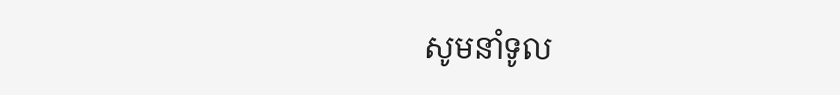សូមនាំទូល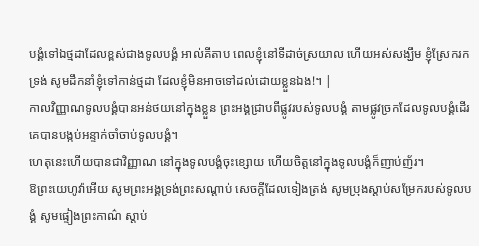បង្គំទៅឯថ្មដាដែលខ្ពស់ជាងទូលបង្គំ អាល់គីតាប ពេលខ្ញុំនៅទីដាច់ស្រយាល ហើយអស់សង្ឃឹម ខ្ញុំស្រែករកទ្រង់ សូមដឹកនាំខ្ញុំទៅកាន់ថ្មដា ដែលខ្ញុំមិនអាចទៅដល់ដោយខ្លួនឯង!។ |
កាលវិញ្ញាណទូលបង្គំបានអន់ថយនៅក្នុងខ្លួន ព្រះអង្គជ្រាបពីផ្លូវរបស់ទូលបង្គំ តាមផ្លូវច្រកដែលទូលបង្គំដើរ គេបានបង្កប់អន្ទាក់ចាំចាប់ទូលបង្គំ។
ហេតុនេះហើយបានជាវិញ្ញាណ នៅក្នុងទូលបង្គំចុះខ្សោយ ហើយចិត្តនៅក្នុងទូលបង្គំក៏ញាប់ញ័រ។
ឱព្រះយេហូវ៉ាអើយ សូមព្រះអង្គទ្រង់ព្រះសណ្ដាប់ សេចក្ដីដែលទៀងត្រង់ សូមប្រុងស្តាប់សម្រែករបស់ទូលបង្គំ សូមផ្ទៀងព្រះកាណ៌ ស្តាប់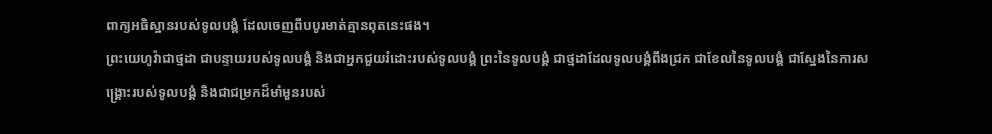ពាក្យអធិស្ឋានរបស់ទូលបង្គំ ដែលចេញពីបបូរមាត់គ្មានពុតនេះផង។
ព្រះយេហូវ៉ាជាថ្មដា ជាបន្ទាយរបស់ទូលបង្គំ និងជាអ្នកជួយរំដោះរបស់ទូលបង្គំ ព្រះនៃទូលបង្គំ ជាថ្មដាដែលទូលបង្គំពឹងជ្រក ជាខែលនៃទូលបង្គំ ជាស្នែងនៃការសង្គ្រោះរបស់ទូលបង្គំ និងជាជម្រកដ៏មាំមួនរបស់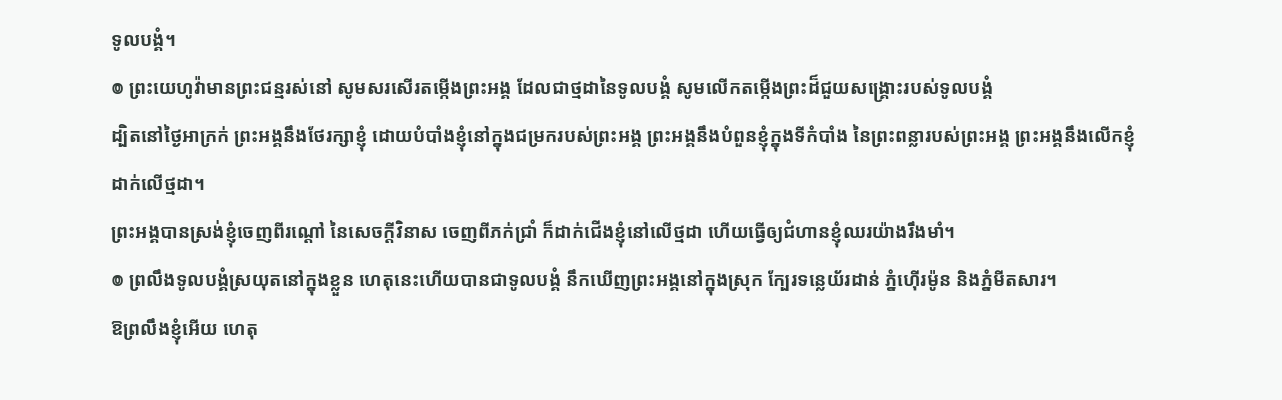ទូលបង្គំ។
៙ ព្រះយេហូវ៉ាមានព្រះជន្មរស់នៅ សូមសរសើរតម្កើងព្រះអង្គ ដែលជាថ្មដានៃទូលបង្គំ សូមលើកតម្កើងព្រះដ៏ជួយសង្គ្រោះរបស់ទូលបង្គំ
ដ្បិតនៅថ្ងៃអាក្រក់ ព្រះអង្គនឹងថែរក្សាខ្ញុំ ដោយបំបាំងខ្ញុំនៅក្នុងជម្រករបស់ព្រះអង្គ ព្រះអង្គនឹងបំពួនខ្ញុំក្នុងទីកំបាំង នៃព្រះពន្លារបស់ព្រះអង្គ ព្រះអង្គនឹងលើកខ្ញុំដាក់លើថ្មដា។
ព្រះអង្គបានស្រង់ខ្ញុំចេញពីរណ្ដៅ នៃសេចក្ដីវិនាស ចេញពីភក់ជ្រាំ ក៏ដាក់ជើងខ្ញុំនៅលើថ្មដា ហើយធ្វើឲ្យជំហានខ្ញុំឈរយ៉ាងរឹងមាំ។
៙ ព្រលឹងទូលបង្គំស្រយុតនៅក្នុងខ្លួន ហេតុនេះហើយបានជាទូលបង្គំ នឹកឃើញព្រះអង្គនៅក្នុងស្រុក ក្បែរទន្លេយ័រដាន់ ភ្នំហ៊ើរម៉ូន និងភ្នំមីតសារ។
ឱព្រលឹងខ្ញុំអើយ ហេតុ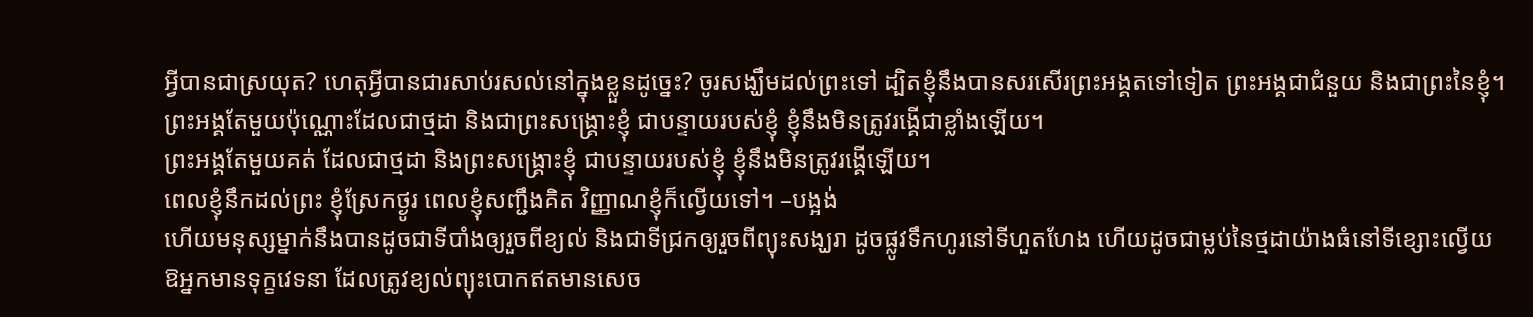អ្វីបានជាស្រយុត? ហេតុអ្វីបានជារសាប់រសល់នៅក្នុងខ្លួនដូច្នេះ? ចូរសង្ឃឹមដល់ព្រះទៅ ដ្បិតខ្ញុំនឹងបានសរសើរព្រះអង្គតទៅទៀត ព្រះអង្គជាជំនួយ និងជាព្រះនៃខ្ញុំ។
ព្រះអង្គតែមួយប៉ុណ្ណោះដែលជាថ្មដា និងជាព្រះសង្គ្រោះខ្ញុំ ជាបន្ទាយរបស់ខ្ញុំ ខ្ញុំនឹងមិនត្រូវរង្គើជាខ្លាំងឡើយ។
ព្រះអង្គតែមួយគត់ ដែលជាថ្មដា និងព្រះសង្គ្រោះខ្ញុំ ជាបន្ទាយរបស់ខ្ញុំ ខ្ញុំនឹងមិនត្រូវរង្គើឡើយ។
ពេលខ្ញុំនឹកដល់ព្រះ ខ្ញុំស្រែកថ្ងូរ ពេលខ្ញុំសញ្ជឹងគិត វិញ្ញាណខ្ញុំក៏ល្វើយទៅ។ –បង្អង់
ហើយមនុស្សម្នាក់នឹងបានដូចជាទីបាំងឲ្យរួចពីខ្យល់ និងជាទីជ្រកឲ្យរួចពីព្យុះសង្ឃរា ដូចផ្លូវទឹកហូរនៅទីហួតហែង ហើយដូចជាម្លប់នៃថ្មដាយ៉ាងធំនៅទីខ្សោះល្វើយ
ឱអ្នកមានទុក្ខវេទនា ដែលត្រូវខ្យល់ព្យុះបោកឥតមានសេច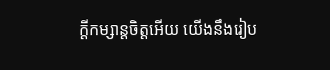ក្ដីកម្សាន្តចិត្តអើយ យើងនឹងរៀប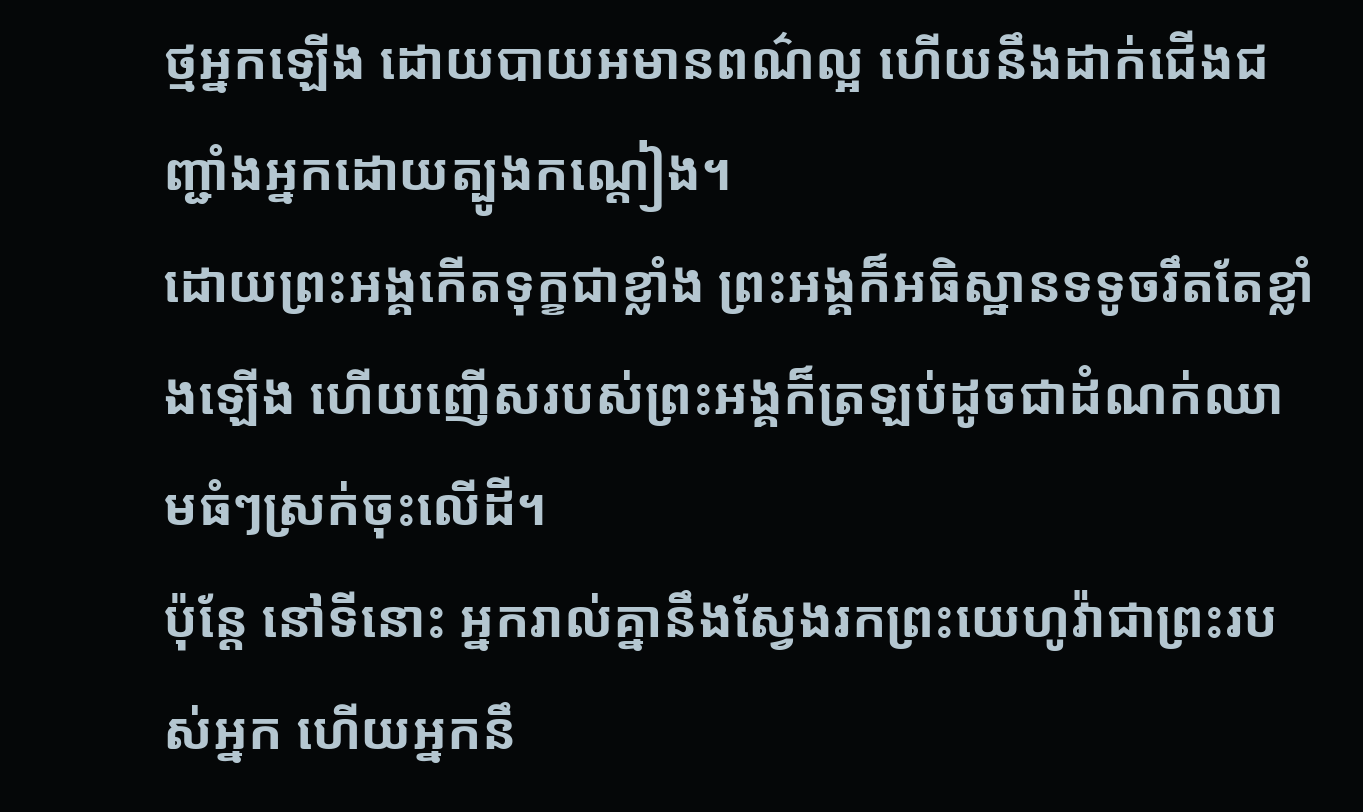ថ្មអ្នកឡើង ដោយបាយអមានពណ៌ល្អ ហើយនឹងដាក់ជើងជញ្ជាំងអ្នកដោយត្បូងកណ្តៀង។
ដោយព្រះអង្គកើតទុក្ខជាខ្លាំង ព្រះអង្គក៏អធិស្ឋានទទូចរឹតតែខ្លាំងឡើង ហើយញើសរបស់ព្រះអង្គក៏ត្រឡប់ដូចជាដំណក់ឈាមធំៗស្រក់ចុះលើដី។
ប៉ុន្តែ នៅទីនោះ អ្នករាល់គ្នានឹងស្វែងរកព្រះយេហូវ៉ាជាព្រះរបស់អ្នក ហើយអ្នកនឹ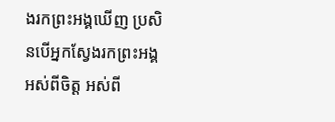ងរកព្រះអង្គឃើញ ប្រសិនបើអ្នកស្វែងរកព្រះអង្គអស់ពីចិត្ត អស់ពី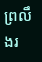ព្រលឹងរ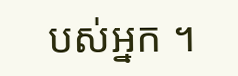បស់អ្នក ។